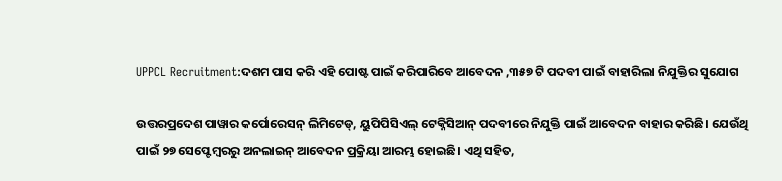UPPCL Recruitment:ଦଶମ ପାସ କରି ଏହି ପୋଷ୍ଟ ପାଇଁ କରିପାରିବେ ଆବେଦନ ,୩୫୭ ଟି ପଦବୀ ପାଇଁ ବାହାରିଲା ନିଯୁକ୍ତିର ସୁଯୋଗ

ଉତ୍ତରପ୍ରଦେଶ ପାୱାର କର୍ପୋରେସନ୍ ଲିମିଟେଡ୍, ୟୁପିପିସିଏଲ୍ ଟେକ୍ନିସିଆନ୍ ପଦବୀରେ ନିଯୁକ୍ତି ପାଇଁ ଆବେଦନ ବାହାର କରିଛି। ଯେଉଁଥି ପାଇଁ ୨୭ ସେପ୍ଟେମ୍ବରରୁ ଅନଲାଇନ୍ ଆବେଦନ ପ୍ରକ୍ରିୟା ଆରମ୍ଭ ହୋଇଛି। ଏଥି ସହିତ,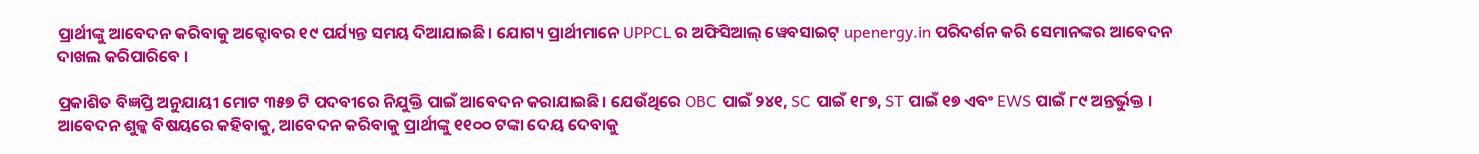ପ୍ରାର୍ଥୀଙ୍କୁ ଆବେଦନ କରିବାକୁ ଅକ୍ଟୋବର ୧୯ ପର୍ଯ୍ୟନ୍ତ ସମୟ ଦିଆଯାଇଛି। ଯୋଗ୍ୟ ପ୍ରାର୍ଥୀମାନେ UPPCL ର ଅଫିସିଆଲ୍ ୱେବସାଇଟ୍ upenergy.in ପରିଦର୍ଶନ କରି ସେମାନଙ୍କର ଆବେଦନ ଦାଖଲ କରିପାରିବେ ।

ପ୍ରକାଶିତ ବିଜ୍ଞପ୍ତି ଅନୁଯାୟୀ ମୋଟ ୩୫୭ ଟି ପଦବୀରେ ନିଯୁକ୍ତି ପାଇଁ ଆବେଦନ କରାଯାଇଛି। ଯେଉଁଥିରେ OBC ପାଇଁ ୨୪୧, SC ପାଇଁ ୧୮୭, ST ପାଇଁ ୧୭ ଏବଂ EWS ପାଇଁ ୮୯ ଅନ୍ତର୍ଭୁକ୍ତ । ଆବେଦନ ଶୁଳ୍କ ବିଷୟରେ କହିବାକୁ, ଆବେଦନ କରିବାକୁ ପ୍ରାର୍ଥୀଙ୍କୁ ୧୧୦୦ ଟଙ୍କା ଦେୟ ଦେବାକୁ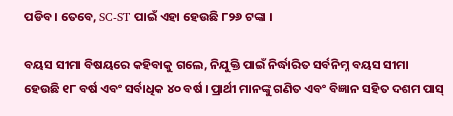ପଡିବ। ତେବେ, SC-ST ପାଇଁ ଏହା ହେଉଛି ୮୨୬ ଟଙ୍କା ।

ବୟସ ସୀମା ବିଷୟରେ କହିବାକୁ ଗଲେ, ନିଯୁକ୍ତି ପାଇଁ ନିର୍ଦ୍ଧାରିତ ସର୍ବନିମ୍ନ ବୟସ ସୀମା ହେଉଛି ୧୮ ବର୍ଷ ଏବଂ ସର୍ବାଧିକ ୪୦ ବର୍ଷ । ପ୍ରାର୍ଥୀ ମାନଙ୍କୁ ଗଣିତ ଏବଂ ବିଜ୍ଞାନ ସହିତ ଦଶମ ପାସ୍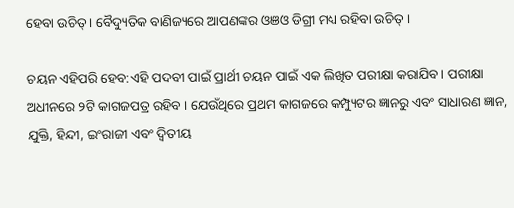ହେବା ଉଚିତ୍ । ବୈଦ୍ୟୁତିକ ବାଣିଜ୍ୟରେ ଆପଣଙ୍କର ଓଞଓ ଡିଗ୍ରୀ ମଧ୍ୟ ରହିବା ଉଚିତ୍ ।

ଚୟନ ଏହିପରି ହେବ:ଏହି ପଦବୀ ପାଇଁ ପ୍ରାର୍ଥୀ ଚୟନ ପାଇଁ ଏକ ଲିଖିତ ପରୀକ୍ଷା କରାଯିବ। ପରୀକ୍ଷା ଅଧୀନରେ ୨ଟି କାଗଜପତ୍ର ରହିବ । ଯେଉଁଥିରେ ପ୍ରଥମ କାଗଜରେ କମ୍ପ୍ୟୁଟର ଜ୍ଞାନରୁ ଏବଂ ସାଧାରଣ ଜ୍ଞାନ, ଯୁକ୍ତି, ହିନ୍ଦୀ, ଇଂରାଜୀ ଏବଂ ଦ୍ୱିତୀୟ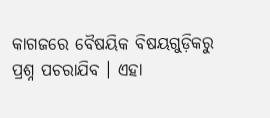କାଗଜରେ ବୈଷୟିକ ବିଷୟଗୁଡ଼ିକରୁ ପ୍ରଶ୍ନ ପଚରାଯିବ । ଏହା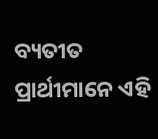ବ୍ୟତୀତ ପ୍ରାର୍ଥୀମାନେ ଏହି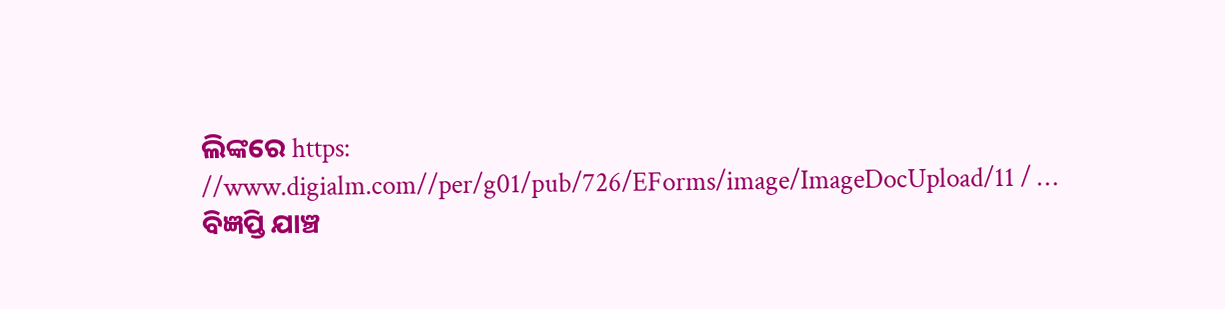ଲିଙ୍କରେ https: //www.digialm.com//per/g01/pub/726/EForms/image/ImageDocUpload/11 / … ବିଜ୍ଞପ୍ତି ଯାଞ୍ଚ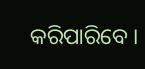କରିପାରିବେ ।